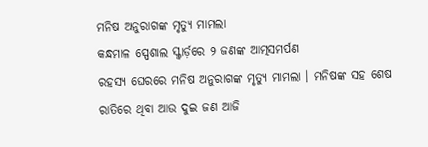ମନିଷ ଅନୁରାଗଙ୍କ ମୃତ୍ୟୁ ମାମଲା
କନ୍ଧମାଳ ସ୍ପେଶାଲ ସ୍କ୍ୱାର୍ଡ଼ରେ ୨ ଜଣଙ୍କ ଆତ୍ମସମର୍ପଣ
ରହସ୍ୟ ଘେରରେ ମନିଷ ଅନୁରାଗଙ୍କ ମୃତ୍ୟୁ ମାମଲା । ମନିଷଙ୍କ ସହ ଶେଷ ରାତିରେ ଥିବା ଆଉ ଦୁଇ ଜଣ ଆଜି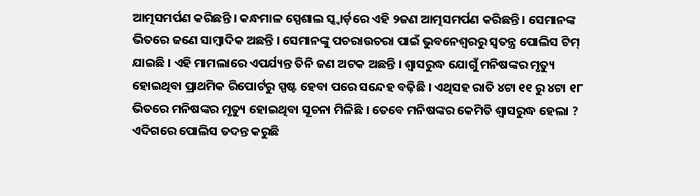ଆତ୍ମସମର୍ପଣ କରିଛନ୍ତି । କନ୍ଧମାଳ ସ୍ପେଶାଲ ସ୍କ୍ୱାର୍ଡ଼ରେ ଏହି ୨ଜଣ ଆତ୍ମସମର୍ପଣ କରିଛନ୍ତି । ସେମାନଙ୍କ ଭିତରେ ଜଣେ ସାମ୍ବାଦିକ ଅଛନ୍ତି । ସେମାନଙ୍କୁ ପଚରାଉଚରା ପାଇଁ ଭୁବନେଶ୍ୱରରୁ ସ୍ୱତନ୍ତ୍ର ପୋଲିସ ଟିମ୍ ଯାଇଛି । ଏହି ମାମଲାରେ ଏପର୍ଯ୍ୟନ୍ତ ତିନି ଜଣ ଅଟକ ଅଛନ୍ତି । ଶ୍ୱାସରୁଦ୍ଧ ଯୋଗୁଁ ମନିଷଙ୍କର ମୃତ୍ୟୁ ହୋଇଥିବା ପ୍ରାଥମିକ ରିପୋର୍ଟରୁ ସ୍ପଷ୍ଟ ହେବା ପରେ ସନ୍ଦେହ ବଢ଼ିଛି । ଏଥିସହ ରାତି ୪ଟା ୧୧ ରୁ ୪ଟା ୧୮ ଭିତରେ ମନିଷଙ୍କର ମୃତ୍ୟୁ ହୋଇଥିବା ସୂଚନା ମିଳିଛି । ତେବେ ମନିଷଙ୍କର କେମିତି ଶ୍ୱାସରୁଦ୍ଧ ହେଲା ? ଏଦିଗରେ ପୋଲିସ ତଦନ୍ତ କରୁଛି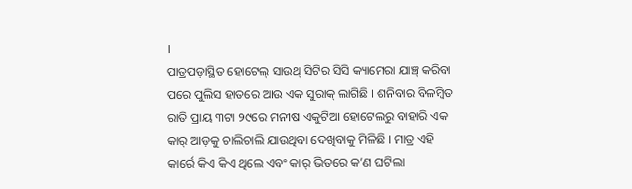।
ପାତ୍ରପଡ଼ାସ୍ଥିତ ହୋଟେଲ୍ ସାଉଥ୍ ସିଟିର ସିସି କ୍ୟାମେରା ଯାଞ୍ଚ୍ କରିବା ପରେ ପୁଲିସ ହାତରେ ଆଉ ଏକ ସୁରାକ୍ ଲାଗିଛି । ଶନିବାର ବିଳମ୍ବିତ ରାତି ପ୍ରାୟ ୩ଟା ୨୯ରେ ମନୀଷ ଏକୁଟିଆ ହୋଟେଲରୁ ବାହାରି ଏକ କାର୍ ଆଡ଼କୁ ଚାଲିଚାଲି ଯାଉଥିବା ଦେଖିବାକୁ ମିଳିଛି । ମାତ୍ର ଏହି କାର୍ରେ କିଏ କିଏ ଥିଲେ ଏବଂ କାର୍ ଭିତରେ କ’ଣ ଘଟିଲା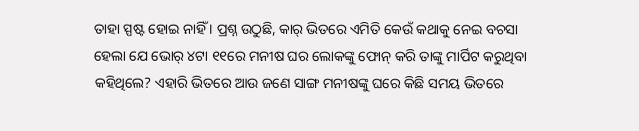ତାହା ସ୍ପଷ୍ଟ ହୋଇ ନାହିଁ । ପ୍ରଶ୍ନ ଉଠୁଛି, କାର୍ ଭିତରେ ଏମିତି କେଉଁ କଥାକୁ ନେଇ ବଚସା ହେଲା ଯେ ଭୋର୍ ୪ଟା ୧୧ରେ ମନୀଷ ଘର ଲୋକଙ୍କୁ ଫୋନ୍ କରି ତାଙ୍କୁ ମାର୍ପିଟ କରୁଥିବା କହିଥିଲେ? ଏହାରି ଭିତରେ ଆଉ ଜଣେ ସାଙ୍ଗ ମନୀଷଙ୍କୁ ଘରେ କିଛି ସମୟ ଭିତରେ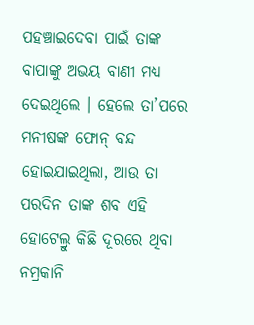ପହଞ୍ଚାଇଦେବା ପାଇଁ ତାଙ୍କ ବାପାଙ୍କୁ ଅଭୟ ବାଣୀ ମଧ୍ୟ ଦେଇଥିଲେ । ହେଲେ ତା’ପରେ ମନୀଷଙ୍କ ଫୋନ୍ ବନ୍ଦ ହୋଇଯାଇଥିଲା, ଆଉ ତା ପରଦିନ ତାଙ୍କ ଶବ ଏହି ହୋଟେଲ୍ରୁ କିଛି ଦୂରରେ ଥିବା ନମ୍ରକାନି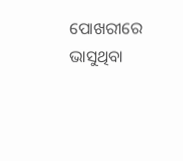ପୋଖରୀରେ ଭାସୁଥିବା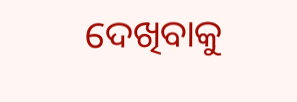ଦେଖିବାକୁ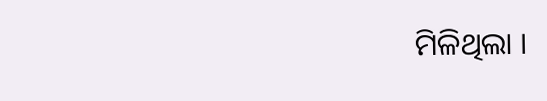ମିଳିଥିଲା ।